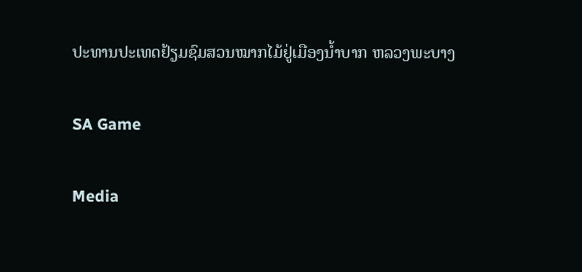ປະທານປະເທດຢ້ຽມຊົມສວນໝາກໄມ້ຢູ່ເມືອງນ້ຳບາກ ຫລວງພະບາງ

SA Game

Media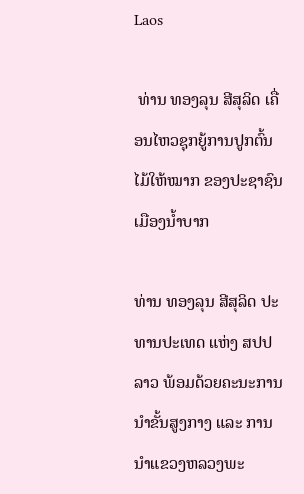Laos

 ທ່ານ ທອງລຸນ ສີສຸລິດ ເຄື່ອນໄຫວຊຸກຍູ້ການປູກຕົ້ນໄມ້ໃຫ້ໝາກ ຂອງປະຊາຊົນເມືອງນ້ຳບາກ

ທ່ານ ທອງລຸນ ສີສຸລິດ ປະທານປະເທດ ແຫ່ງ ສປປ ລາວ ພ້ອມດ້ວຍຄະນະການນໍາຂັ້ນສູງກາງ ແລະ ການນໍາແຂວງຫລວງພະ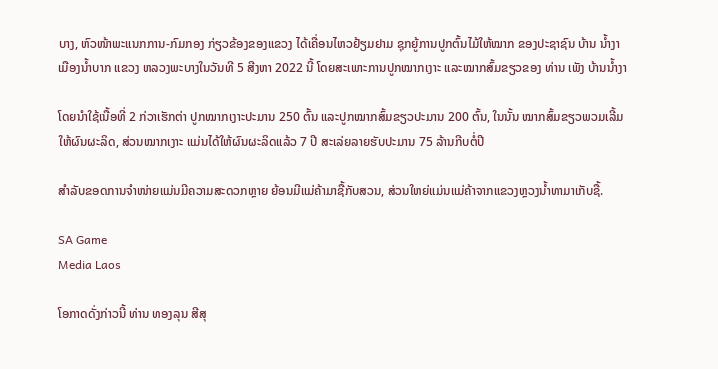ບາງ, ຫົວໜ້າພະແນກການ-ກົມກອງ ກ່ຽວຂ້ອງຂອງແຂວງ ໄດ້ເຄື່ອນໄຫວຢ້ຽມຢາມ ຊຸກຍູ້ການປູກຕົ້ນໄມ້ໃຫ້ໝາກ ຂອງປະຊາຊົນ ບ້ານ ນໍ້າງາ ເມືອງນ້ຳບາກ ແຂວງ ຫລວງພະບາງໃນວັນທີ 5 ສີງຫາ 2022 ນີ້ ໂດຍສະເພາະການປູກໝາກເງາະ ແລະໝາກສົ້ມຂຽວຂອງ ທ່ານ ເພັງ ບ້ານນ້ຳງາ

ໂດຍນຳໃຊ້ເນື້ອທີ່ 2 ກ່ວາເຮັກຕ່າ ປູກໝາກເງາະປະມານ 250 ຕົ້ນ ແລະປູກໝາກສົ້ມຂຽວປະມານ 200 ຕົ້ນ, ໃນນັ້ນ ໝາກສົ້ມຂຽວພວມເລີ້ມໃຫ້ຜົນຜະລິດ, ສ່ວນໝາກເງາະ ແມ່ນໄດ້ໃຫ້ຜົນຜະລິດແລ້ວ 7 ປີ ສະເລ່ຍລາຍຮັບປະມານ 75 ລ້ານກີບຕໍ່ປີ

ສຳລັບຂອດການຈຳໜ່າຍແມ່ນມີຄວາມສະດວກຫຼາຍ ຍ້ອນມີແມ່ຄ້າມາຊື້ກັບສວນ, ສ່ວນໃຫຍ່ແມ່ນແມ່ຄ້າຈາກແຂວງຫຼວງນ້ຳທາມາເກັບຊື້.

SA Game
Media Laos

ໂອກາດດັ່ງກ່າວນີ້ ທ່ານ ທອງລຸນ ສີສຸ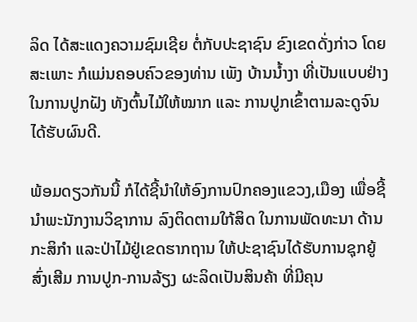ລິດ ໄດ້ສະແດງຄວາມຊົມເຊີຍ ຕໍ່ກັບປະຊາຊົນ ຂົງເຂດດັ່ງກ່າວ ໂດຍສະເພາະ ກໍແມ່ນຄອບຄົວຂອງທ່ານ ເພັງ ບ້ານນໍ້າງາ ທີ່ເປັນແບບຢ່າງໃນການປູກຝັງ ທັງຕົ້ນໄມ້ໃຫ້ໝາກ ແລະ ການປູກເຂົ້າຕາມລະດູຈົນໄດ້ຮັບຜົນດີ.

ພ້ອມດຽວກັນນີ້ ກໍໄດ້ຊີ້ນໍາໃຫ້ອົງການປົກຄອງແຂວງ,ເມືອງ ເພື່ອຊີ້ນໍາພະນັກງານວິຊາການ ລົງຕິດຕາມໃກ້ສິດ ໃນການພັດທະນາ ດ້ານກະສິກໍາ ແລະປ່າໄມ້ຢູ່ເຂດຮາກຖານ ໃຫ້ປະຊາຊົນໄດ້ຮັບການຊຸກຍູ້ສົ່ງເສີມ ການປູກ-ການລ້ຽງ ຜະລິດເປັນສິນຄ້າ ທີ່ມີຄຸນ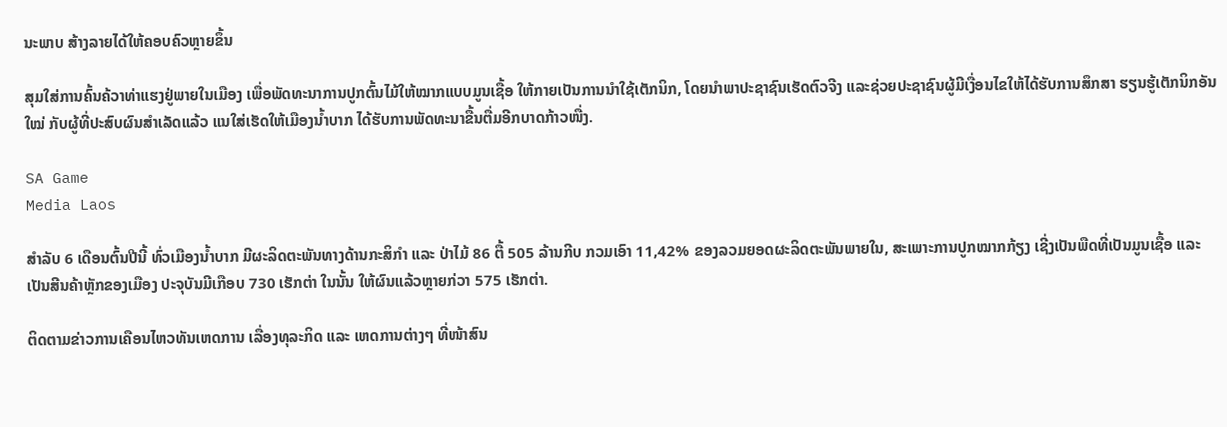ນະພາບ ສ້າງລາຍໄດ້ໃຫ້ຄອບຄົວຫຼາຍຂຶ້ນ

ສຸມໃສ່ການຄົ້ນຄ້ວາທ່າແຮງຢູ່ພາຍໃນເມືອງ ເພື່ອພັດທະນາການປູກຕົ້ນໄມ້ໃຫ້ໝາກແບບມູນເຊື້ອ ໃຫ້ກາຍເປັນການນຳໃຊ້ເຕັກນິກ, ໂດຍນຳພາປະຊາຊົນເຮັດຕົວຈີງ ແລະຊ່ວຍປະຊາຊົນຜູ້ມີເງື່ອນໄຂໃຫ້ໄດ້ຮັບການສຶກສາ ຮຽນຮູ້ເຕັກນິກອັນໃໝ່ ກັບຜູ້ທີ່ປະສົບຜົນສຳເລັດແລ້ວ ແນໃສ່ເຮັດໃຫ້ເມືອງນ້ຳບາກ ໄດ້ຮັບການພັດທະນາຂື້ນຕື່ມອີກບາດກ້າວໜື່ງ.

SA Game
Media Laos

ສຳລັບ 6 ເດືອນຕົ້ນປີນີ້ ທົ່ວເມືອງນ້ຳບາກ ມີຜະລິດຕະພັນທາງດ້ານກະສິກຳ ແລະ ປ່າໄມ້ 86 ຕື້ 505 ລ້ານກີບ ກວມເອົາ 11,42% ຂອງລວມຍອດຜະລິດຕະພັນພາຍໃນ, ສະເພາະການປູກໝາກກ້ຽງ ເຊີ່ງເປັນພືດທີ່ເປັນມູນເຊື້ອ ແລະເປັນສີນຄ້າຫຼັກຂອງເມືອງ ປະຈຸບັນມີເກືອບ 730 ເຮັກຕ່າ ໃນນັ້ນ ໃຫ້ຜົນແລ້ວຫຼາຍກ່ວາ 575 ເຮັກຕ່າ.

ຕິດຕາມຂ່າວການເຄືອນໄຫວທັນເຫດການ ເລື່ອງທຸລະກິດ ແລະ ເຫດການຕ່າງໆ ທີ່ໜ້າສົນ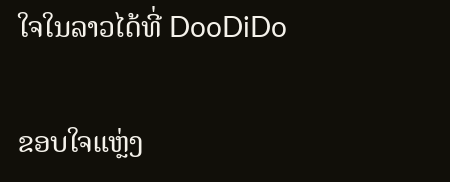ໃຈໃນລາວໄດ້ທີ່ DooDiDo

ຂອບໃຈແຫຼ່ງ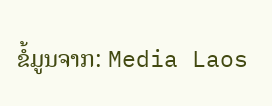ຂໍ້ມູນຈາກ: Media Laos